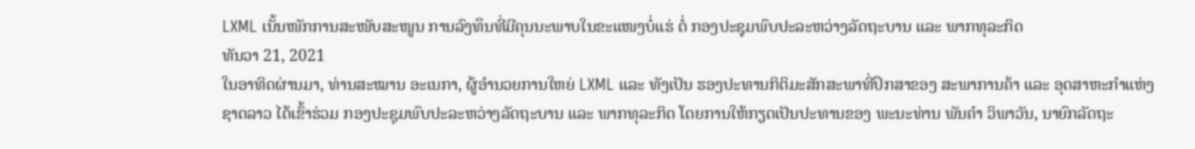LXML ເນັ້ນໜັກການສະໜັບສະໜູນ ການລົງທຶນທີ່ມີຄຸນນະພາບໃນຂະແໜງບໍ່ແຮ່ ຕໍ່ ກອງປະຊຸມພົບປະລະຫວ່າງລັດຖະບານ ແລະ ພາກທຸລະກິດ
ທັນວາ 21, 2021
ໃນອາທິດຜ່ານມາ, ທ່ານສະໝານ ອະເນກາ, ຜູ້ອຳນວຍການໃຫຍ່ LXML ແລະ ທັງເປັນ ຮອງປະທານກິຕິມະສັກສະພາທີ່ປຶກສາຂອງ ສະພາການຄ້າ ແລະ ອຸດສາຫະກຳແຫ່ງຊາດລາວ ໄດ້ເຂົ້າຮ່ວມ ກອງປະຊຸມພົບປະລະຫວ່າງລັດຖະບານ ແລະ ພາກທຸລະກິດ ໂດຍການໃຫ້ກຽດເປັນປະທານຂອງ ພະນະທ່ານ ພັນຄຳ ວິພາວັນ, ນາຍົກລັດຖະ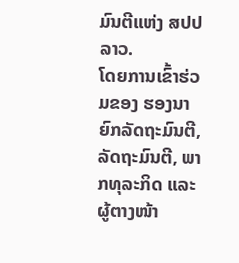ມົນຕີແຫ່ງ ສປປ ລາວ.
ໂດຍການເຂົ້າຮ່ວມຂອງ ຮອງນາຍົກລັດຖະມົນຕີ, ລັດຖະມົນຕີ, ພາກທຸລະກິດ ແລະ ຜູ້ຕາງໜ້າ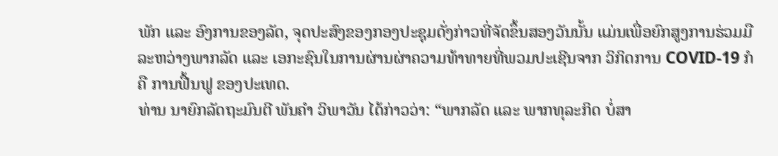ພັກ ແລະ ອົງການຂອງລັດ, ຈຸດປະສົງຂອງກອງປະຊຸມດັ່ງກ່າວທີ່ຈັດຂຶ້ນສອງວັນນັ້ນ ແມ່ນເພື່ອຍົກສູງການຮ່ວມມືລະຫວ່າງພາກລັດ ແລະ ເອກະຊົນໃນການຜ່ານຜ່າຄວາມທ້າທາຍທີ່ພວມປະເຊີນຈາກ ວິກິດການ COVID-19 ກໍຄື ການຟື້ນຟູ ຂອງປະເທດ.
ທ່ານ ນາຍົກລັດຖະມົນຕີ ພັນຄຳ ວິພາວັນ ໄດ້ກ່າວວ່າ: “ພາກລັດ ແລະ ພາກທຸລະກິດ ບໍ່ສາ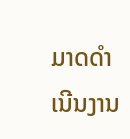ມາດດຳເນີນງານ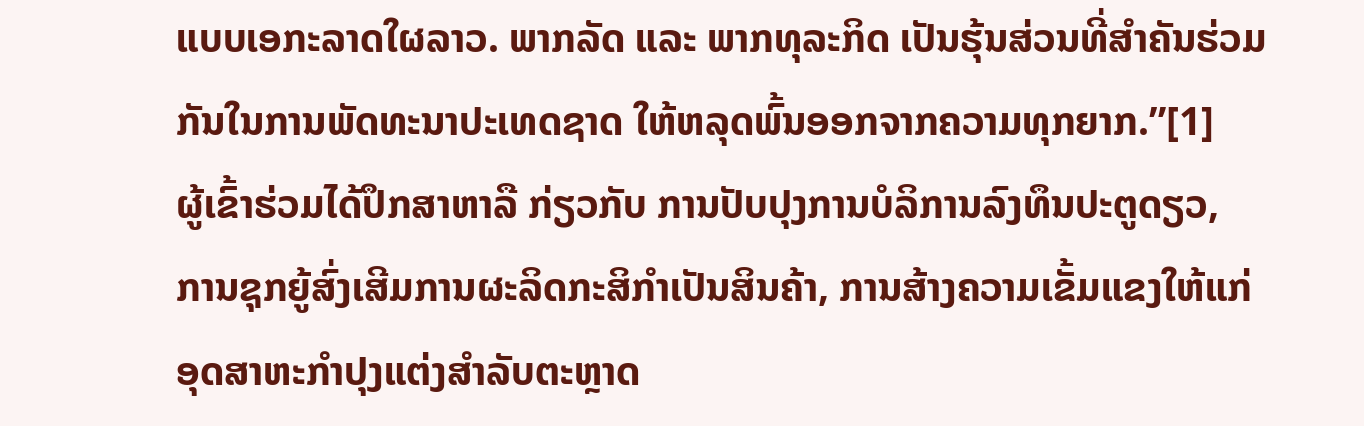ແບບເອກະລາດໃຜລາວ. ພາກລັດ ແລະ ພາກທຸລະກິດ ເປັນຮຸ້ນສ່ວນທີ່ສຳຄັນຮ່ວມກັນໃນການພັດທະນາປະເທດຊາດ ໃຫ້ຫລຸດພົ້ນອອກຈາກຄວາມທຸກຍາກ.”[1]
ຜູ້ເຂົ້າຮ່ວມໄດ້ປຶກສາຫາລື ກ່ຽວກັບ ການປັບປຸງການບໍລິການລົງທຶນປະຕູດຽວ, ການຊຸກຍູ້ສົ່ງເສີມການຜະລິດກະສິກຳເປັນສິນຄ້າ, ການສ້າງຄວາມເຂັ້ມແຂງໃຫ້ແກ່ອຸດສາຫະກຳປຸງແຕ່ງສຳລັບຕະຫຼາດ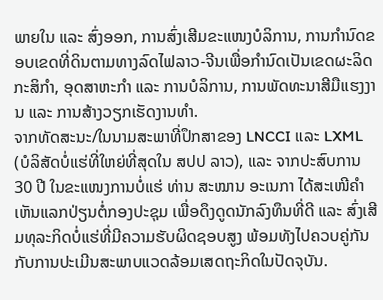ພາຍໃນ ແລະ ສົ່ງອອກ, ການສົ່ງເສີມຂະແໜງບໍລິການ, ການກຳນົດຂອບເຂດທີ່ດິນຕາມທາງລົດໄຟລາວ-ຈີນເພື່ອກຳນົດເປັນເຂດຜະລິດກະສິກຳ, ອຸດສາຫະກຳ ແລະ ການບໍລິການ, ການພັດທະນາສີມືແຮງງານ ແລະ ການສ້າງວຽກເຮັດງານທຳ.
ຈາກທັດສະນະ/ໃນນາມສະພາທີ່ປຶກສາຂອງ LNCCI ແລະ LXML (ບໍລິສັດບໍ່ແຮ່ທີ່ໃຫຍ່ທີ່ສຸດໃນ ສປປ ລາວ), ແລະ ຈາກປະສົບການ 30 ປີ ໃນຂະແໜງການບໍ່ແຮ່ ທ່ານ ສະໝານ ອະເນກາ ໄດ້ສະເໜີຄຳເຫັນແລກປ່ຽນຕໍ່ກອງປະຊຸມ ເພື່ອດຶງດູດນັກລົງທຶນທີ່ດີ ແລະ ສົ່ງເສີມທຸລະກິດບໍ່ແຮ່ທີ່ມີຄວາມຮັບຜິດຊອບສູງ ພ້ອມທັງໄປຄວບຄູ່ກັນກັບການປະເມີນສະພາບແວດລ້ອມເສດຖະກິດໃນປັດຈຸບັນ.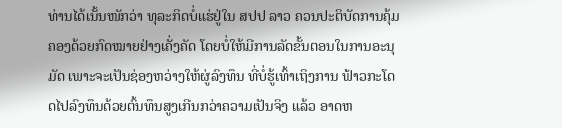ທ່ານໄດ້ເນັ້ນໜັກວ່າ ທຸລະກິດບໍ່ແຮ່ຢູ່ໃນ ສປປ ລາວ ຄວນປະຕິບັດການຄຸ້ມຄອງດ້ວຍກົດໝາຍຢ່າງເຄັ່ງຄັດ ໂດຍບໍ່ໃຫ້ມີການລັດຂັ້ນຕອນໃນການອະນຸມັດ ເພາະຈະເປັນຊ່ອງຫວ່າງໃຫ້ຜູ່ລົງທຶນ ທີ່ບໍ່ຮູ້ເທົ້າເຖິງການ ຟ້າວກະໂດດໄປລົງທຶນດ້ວຍຕົ້ນທຶນສູງເກີນກວ່າຄວາມເປັນຈິງ ແລ້ວ ອາດຫ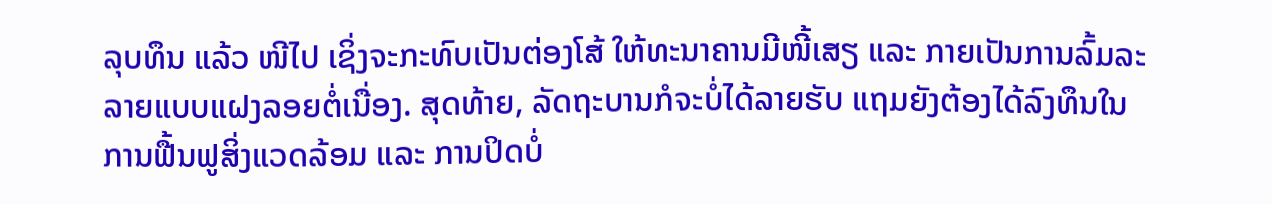ລຸບທຶນ ແລ້ວ ໜີໄປ ເຊິ່ງຈະກະທົບເປັນຕ່ອງໂສ້ ໃຫ້ທະນາຄານມີໜີ້ເສຽ ແລະ ກາຍເປັນການລົ້ມລະລາຍແບບແຝງລອຍຕໍ່ເນື່ອງ. ສຸດທ້າຍ, ລັດຖະບານກໍຈະບໍ່ໄດ້ລາຍຮັບ ແຖມຍັງຕ້ອງໄດ້ລົງທຶນໃນການຟື້ນຟູສິ່ງແວດລ້ອມ ແລະ ການປິດບໍ່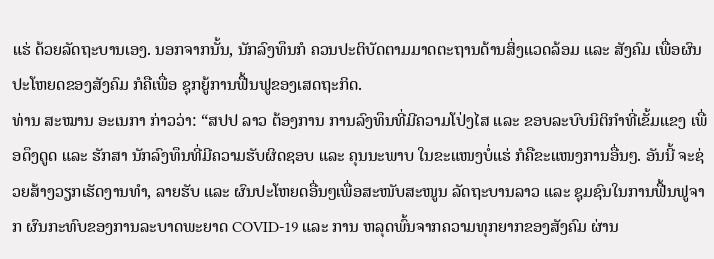ແຮ່ ດ້ວຍລັດຖະບານເອງ. ນອກຈາກນັ້ນ, ນັກລົງທຶນກໍ ຄວນປະຕິບັດຕາມມາດຕະຖານດ້ານສິ່ງແວດລ້ອມ ແລະ ສັງຄົມ ເພື່ອຜົນປະໂຫຍດຂອງສັງຄົມ ກໍຄືເພື່ອ ຊຸກຍູ້ການຟື້ນຟູຂອງເສດຖະກິດ.
ທ່ານ ສະໝານ ອະເນກາ ກ່າວວ່າ: “ສປປ ລາວ ຕ້ອງການ ການລົງທຶນທີ່ມີຄວາມໂປ່ງໄສ ແລະ ຂອບລະບົບນິຕິກຳທີ່ເຂັ້ມແຂງ ເພື່ອດຶງດູດ ແລະ ຮັກສາ ນັກລົງທຶນທີ່ມີຄວາມຮັບຜິດຊອບ ແລະ ຄຸນນະພາບ ໃນຂະແໜງບໍ່ແຮ່ ກໍຄືຂະແໜງການອື່ນໆ. ອັນນີ້ ຈະຊ່ວຍສ້າງວຽກເຮັດງານທຳ, ລາຍຮັບ ແລະ ຜົນປະໂຫຍດອື່ນໆເພື່ອສະໜັບສະໜູນ ລັດຖະບານລາວ ແລະ ຊຸມຊົນໃນການຟື້ນຟູຈາກ ຜົນກະທົບຂອງການລະບາດພະຍາດ COVID-19 ແລະ ການ ຫລຸດພົ້ນຈາກຄວາມທຸກຍາກຂອງສັງຄົມ ຜ່ານ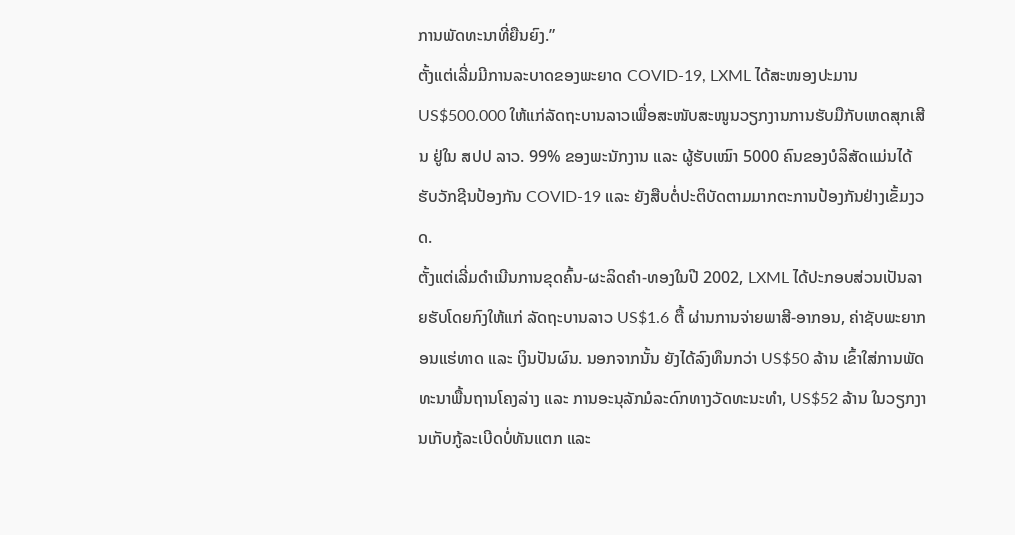ການພັດທະນາທີ່ຍືນຍົງ.”
ຕັ້ງແຕ່ເລີ່ມມີການລະບາດຂອງພະຍາດ COVID-19, LXML ໄດ້ສະໜອງປະມານ US$500.000 ໃຫ້ແກ່ລັດຖະບານລາວເພື່ອສະໜັບສະໜູນວຽກງານການຮັບມືກັບເຫດສຸກເສີນ ຢູ່ໃນ ສປປ ລາວ. 99% ຂອງພະນັກງານ ແລະ ຜູ້ຮັບເໝົາ 5000 ຄົນຂອງບໍລິສັດແມ່ນໄດ້ຮັບວັກຊີນປ້ອງກັນ COVID-19 ແລະ ຍັງສືບຕໍ່ປະຕິບັດຕາມມາກຕະການປ້ອງກັນຢ່າງເຂັ້ມງວດ.
ຕັ້ງແຕ່ເລີ່ມດຳເນີນການຂຸດຄົ້ນ-ຜະລິດຄຳ-ທອງໃນປີ 2002, LXML ໄດ້ປະກອບສ່ວນເປັນລາຍຮັບໂດຍກົງໃຫ້ແກ່ ລັດຖະບານລາວ US$1.6 ຕື້ ຜ່ານການຈ່າຍພາສີ-ອາກອນ, ຄ່າຊັບພະຍາກອນແຮ່ທາດ ແລະ ເງິນປັນຜົນ. ນອກຈາກນັ້ນ ຍັງໄດ້ລົງທຶນກວ່າ US$50 ລ້ານ ເຂົ້າໃສ່ການພັດທະນາພື້ນຖານໂຄງລ່າງ ແລະ ການອະນຸລັກມໍລະດົກທາງວັດທະນະທຳ, US$52 ລ້ານ ໃນວຽກງານເກັບກູ້ລະເບີດບໍ່ທັນແຕກ ແລະ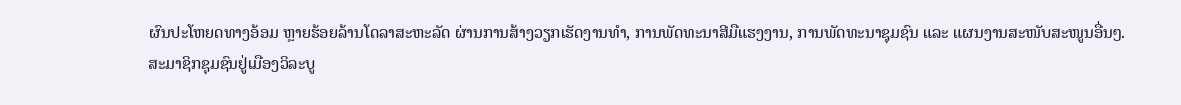ຜົນປະໂຫຍດທາງອ້ອມ ຫຼາຍຮ້ອຍລ້ານໂດລາສະຫະລັດ ຜ່ານການສ້າງວຽກເຮັດງານທຳ, ການພັດທະນາສີມືແຮງງານ, ການພັດທະນາຊຸມຊົນ ແລະ ແຜນງານສະໜັບສະໜູນອື່ນໆ.
ສະມາຊິກຊຸມຊົນຢູ່ເມືອງວິລະບູ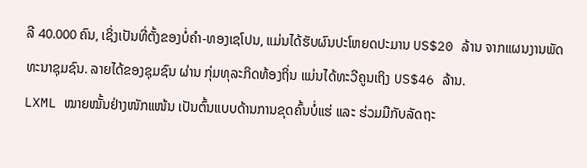ລີ 40.000 ຄົນ, ເຊິ່ງເປັນທີ່ຕັ້ງຂອງບໍ່ຄຳ-ທອງເຊໂປນ, ແມ່ນໄດ້ຮັບຜົນປະໂຫຍດປະມານ US$20 ລ້ານ ຈາກແຜນງານພັດທະນາຊຸມຊົນ. ລາຍໄດ້ຂອງຊຸມຊົນ ຜ່ານ ກຸ່ມທຸລະກິດທ້ອງຖິ່ນ ແມ່ນໄດ້ທະວີຄູນເຖິງ US$46 ລ້ານ.
LXML ໝາຍໝັ້ນຢ່າງໜັກແໜ້ນ ເປັນຕົ້ນແບບດ້ານການຂຸດຄົ້ນບໍ່ແຮ່ ແລະ ຮ່ວມມືກັບລັດຖະ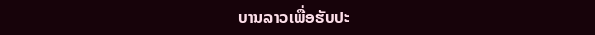ບານລາວເພື່ອຮັບປະ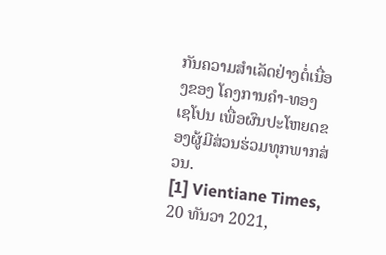ກັນຄວາມສຳເລັດຢ່າງຕໍ່ເນື່ອງຂອງ ໂຄງການຄຳ-ທອງ ເຊໂປນ ເພື່ອຜົນປະໂຫຍດຂອງຜູ້ມີສ່ວນຮ່ວມທຸກພາກສ່ວນ.
[1] Vientiane Times, 20 ທັນວາ 2021,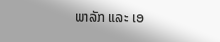ພາລັກ ແລະ ເອ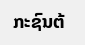ກະຊົນຕ້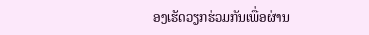ອງເຮັດວຽກຮ່ວມກັນເພື່ອຜ່ານ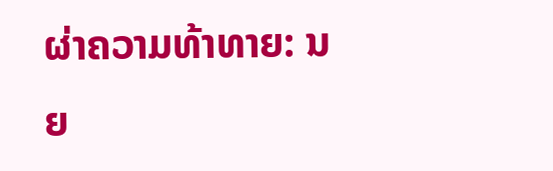ຜ່າຄວາມທ້າທາຍ: ນຍ